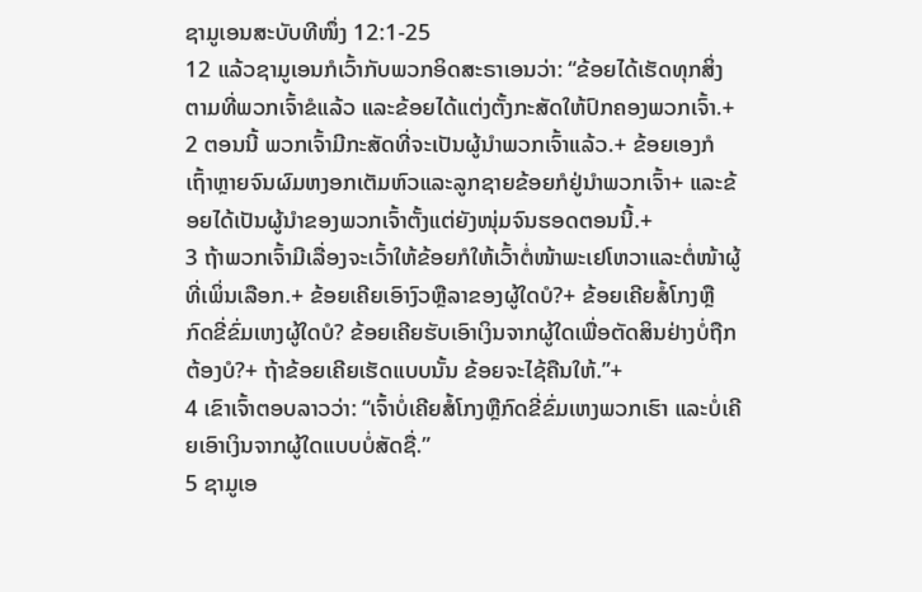ຊາມູເອນສະບັບທີໜຶ່ງ 12:1-25
12 ແລ້ວຊາມູເອນກໍເວົ້າກັບພວກອິດສະຣາເອນວ່າ: “ຂ້ອຍໄດ້ເຮັດທຸກສິ່ງຕາມທີ່ພວກເຈົ້າຂໍແລ້ວ ແລະຂ້ອຍໄດ້ແຕ່ງຕັ້ງກະສັດໃຫ້ປົກຄອງພວກເຈົ້າ.+
2 ຕອນນີ້ ພວກເຈົ້າມີກະສັດທີ່ຈະເປັນຜູ້ນຳພວກເຈົ້າແລ້ວ.+ ຂ້ອຍເອງກໍເຖົ້າຫຼາຍຈົນຜົມຫງອກເຕັມຫົວແລະລູກຊາຍຂ້ອຍກໍຢູ່ນຳພວກເຈົ້າ+ ແລະຂ້ອຍໄດ້ເປັນຜູ້ນຳຂອງພວກເຈົ້າຕັ້ງແຕ່ຍັງໜຸ່ມຈົນຮອດຕອນນີ້.+
3 ຖ້າພວກເຈົ້າມີເລື່ອງຈະເວົ້າໃຫ້ຂ້ອຍກໍໃຫ້ເວົ້າຕໍ່ໜ້າພະເຢໂຫວາແລະຕໍ່ໜ້າຜູ້ທີ່ເພິ່ນເລືອກ.+ ຂ້ອຍເຄີຍເອົາງົວຫຼືລາຂອງຜູ້ໃດບໍ?+ ຂ້ອຍເຄີຍສໍ້ໂກງຫຼືກົດຂີ່ຂົ່ມເຫງຜູ້ໃດບໍ? ຂ້ອຍເຄີຍຮັບເອົາເງິນຈາກຜູ້ໃດເພື່ອຕັດສິນຢ່າງບໍ່ຖືກຕ້ອງບໍ?+ ຖ້າຂ້ອຍເຄີຍເຮັດແບບນັ້ນ ຂ້ອຍຈະໄຊ້ຄືນໃຫ້.”+
4 ເຂົາເຈົ້າຕອບລາວວ່າ: “ເຈົ້າບໍ່ເຄີຍສໍ້ໂກງຫຼືກົດຂີ່ຂົ່ມເຫງພວກເຮົາ ແລະບໍ່ເຄີຍເອົາເງິນຈາກຜູ້ໃດແບບບໍ່ສັດຊື່.”
5 ຊາມູເອ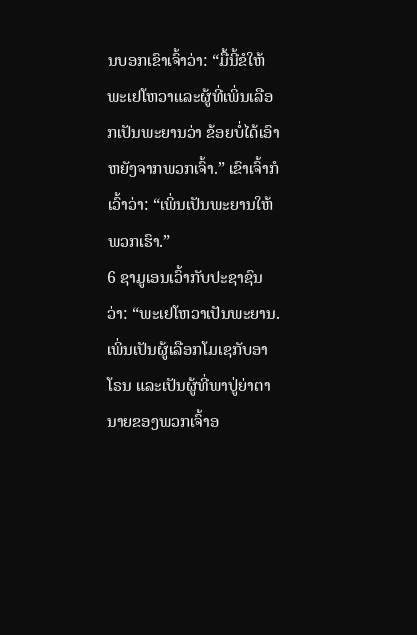ນບອກເຂົາເຈົ້າວ່າ: “ມື້ນີ້ຂໍໃຫ້ພະເຢໂຫວາແລະຜູ້ທີ່ເພິ່ນເລືອກເປັນພະຍານວ່າ ຂ້ອຍບໍ່ໄດ້ເອົາຫຍັງຈາກພວກເຈົ້າ.” ເຂົາເຈົ້າກໍເວົ້າວ່າ: “ເພິ່ນເປັນພະຍານໃຫ້ພວກເຮົາ.”
6 ຊາມູເອນເວົ້າກັບປະຊາຊົນວ່າ: “ພະເຢໂຫວາເປັນພະຍານ. ເພິ່ນເປັນຜູ້ເລືອກໂມເຊກັບອາໂຣນ ແລະເປັນຜູ້ທີ່ພາປູ່ຍ່າຕານາຍຂອງພວກເຈົ້າອ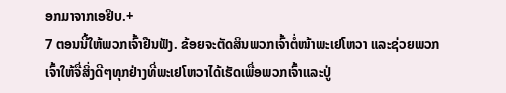ອກມາຈາກເອຢິບ.+
7 ຕອນນີ້ໃຫ້ພວກເຈົ້າຢືນຟັງ. ຂ້ອຍຈະຕັດສິນພວກເຈົ້າຕໍ່ໜ້າພະເຢໂຫວາ ແລະຊ່ວຍພວກເຈົ້າໃຫ້ຈື່ສິ່ງດີໆທຸກຢ່າງທີ່ພະເຢໂຫວາໄດ້ເຮັດເພື່ອພວກເຈົ້າແລະປູ່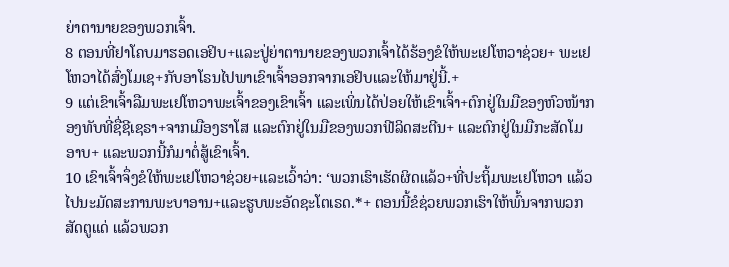ຍ່າຕານາຍຂອງພວກເຈົ້າ.
8 ຕອນທີ່ຢາໂຄບມາຮອດເອຢິບ+ແລະປູ່ຍ່າຕານາຍຂອງພວກເຈົ້າໄດ້ຮ້ອງຂໍໃຫ້ພະເຢໂຫວາຊ່ວຍ+ ພະເຢໂຫວາໄດ້ສົ່ງໂມເຊ+ກັບອາໂຣນໄປພາເຂົາເຈົ້າອອກຈາກເອຢິບແລະໃຫ້ມາຢູ່ນີ້.+
9 ແຕ່ເຂົາເຈົ້າລືມພະເຢໂຫວາພະເຈົ້າຂອງເຂົາເຈົ້າ ແລະເພິ່ນໄດ້ປ່ອຍໃຫ້ເຂົາເຈົ້າ+ຕົກຢູ່ໃນມືຂອງຫົວໜ້າກອງທັບທີ່ຊື່ຊີເຊຣາ+ຈາກເມືອງຮາໂສ ແລະຕົກຢູ່ໃນມືຂອງພວກຟີລິດສະຕີນ+ ແລະຕົກຢູ່ໃນມືກະສັດໂມອາບ+ ແລະພວກນີ້ກໍມາຕໍ່ສູ້ເຂົາເຈົ້າ.
10 ເຂົາເຈົ້າຈຶ່ງຂໍໃຫ້ພະເຢໂຫວາຊ່ວຍ+ແລະເວົ້າວ່າ: ‘ພວກເຮົາເຮັດຜິດແລ້ວ+ທີ່ປະຖິ້ມພະເຢໂຫວາ ແລ້ວໄປນະມັດສະການພະບາອານ+ແລະຮູບພະອັດຊະໂຕເຣດ.*+ ຕອນນີ້ຂໍຊ່ວຍພວກເຮົາໃຫ້ພົ້ນຈາກພວກສັດຕູແດ່ ແລ້ວພວກ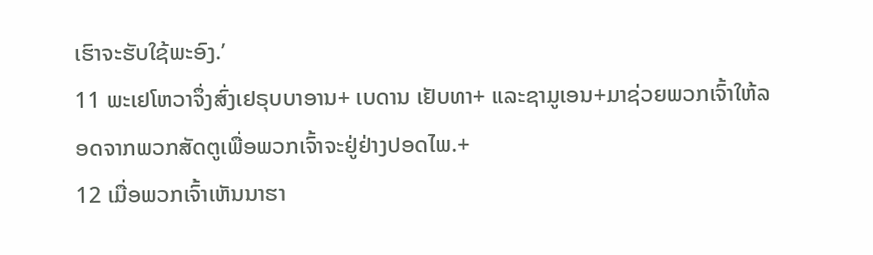ເຮົາຈະຮັບໃຊ້ພະອົງ.’
11 ພະເຢໂຫວາຈຶ່ງສົ່ງເຢຣຸບບາອານ+ ເບດານ ເຢັບທາ+ ແລະຊາມູເອນ+ມາຊ່ວຍພວກເຈົ້າໃຫ້ລອດຈາກພວກສັດຕູເພື່ອພວກເຈົ້າຈະຢູ່ຢ່າງປອດໄພ.+
12 ເມື່ອພວກເຈົ້າເຫັນນາຮາ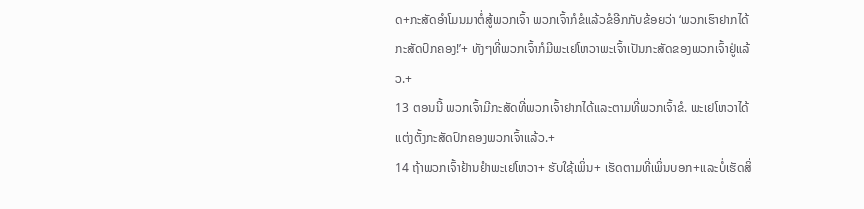ດ+ກະສັດອຳໂມນມາຕໍ່ສູ້ພວກເຈົ້າ ພວກເຈົ້າກໍຂໍແລ້ວຂໍອີກກັບຂ້ອຍວ່າ ‘ພວກເຮົາຢາກໄດ້ກະສັດປົກຄອງ!’+ ທັງໆທີ່ພວກເຈົ້າກໍມີພະເຢໂຫວາພະເຈົ້າເປັນກະສັດຂອງພວກເຈົ້າຢູ່ແລ້ວ.+
13 ຕອນນີ້ ພວກເຈົ້າມີກະສັດທີ່ພວກເຈົ້າຢາກໄດ້ແລະຕາມທີ່ພວກເຈົ້າຂໍ. ພະເຢໂຫວາໄດ້ແຕ່ງຕັ້ງກະສັດປົກຄອງພວກເຈົ້າແລ້ວ.+
14 ຖ້າພວກເຈົ້າຢ້ານຢຳພະເຢໂຫວາ+ ຮັບໃຊ້ເພິ່ນ+ ເຮັດຕາມທີ່ເພິ່ນບອກ+ແລະບໍ່ເຮັດສິ່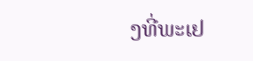ງທີ່ພະເຢ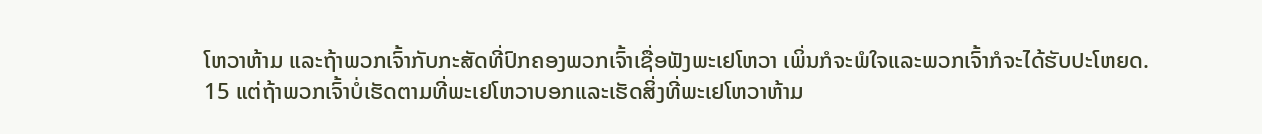ໂຫວາຫ້າມ ແລະຖ້າພວກເຈົ້າກັບກະສັດທີ່ປົກຄອງພວກເຈົ້າເຊື່ອຟັງພະເຢໂຫວາ ເພິ່ນກໍຈະພໍໃຈແລະພວກເຈົ້າກໍຈະໄດ້ຮັບປະໂຫຍດ.
15 ແຕ່ຖ້າພວກເຈົ້າບໍ່ເຮັດຕາມທີ່ພະເຢໂຫວາບອກແລະເຮັດສິ່ງທີ່ພະເຢໂຫວາຫ້າມ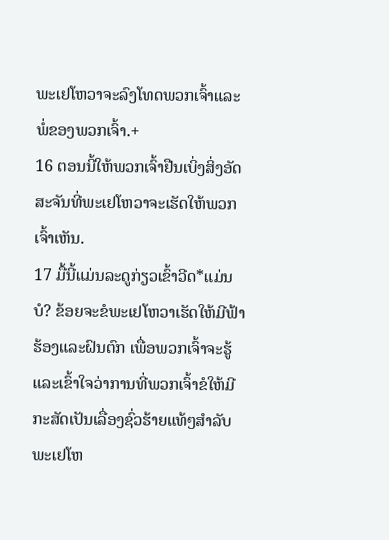ພະເຢໂຫວາຈະລົງໂທດພວກເຈົ້າແລະພໍ່ຂອງພວກເຈົ້າ.+
16 ຕອນນີ້ໃຫ້ພວກເຈົ້າຢືນເບິ່ງສິ່ງອັດສະຈັນທີ່ພະເຢໂຫວາຈະເຮັດໃຫ້ພວກເຈົ້າເຫັນ.
17 ມື້ນີ້ແມ່ນລະດູກ່ຽວເຂົ້າວີດ*ແມ່ນບໍ? ຂ້ອຍຈະຂໍພະເຢໂຫວາເຮັດໃຫ້ມີຟ້າຮ້ອງແລະຝົນຕົກ ເພື່ອພວກເຈົ້າຈະຮູ້ແລະເຂົ້າໃຈວ່າການທີ່ພວກເຈົ້າຂໍໃຫ້ມີກະສັດເປັນເລື່ອງຊົ່ວຮ້າຍແທ້ໆສຳລັບພະເຢໂຫ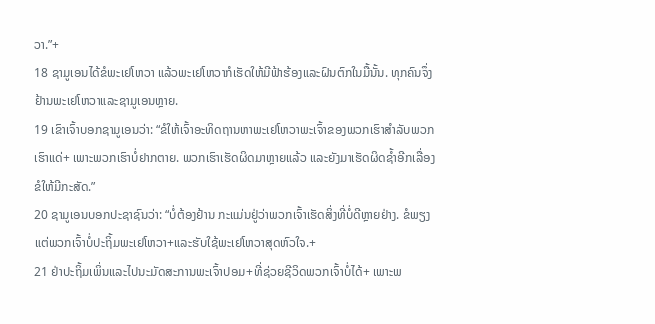ວາ.”+
18 ຊາມູເອນໄດ້ຂໍພະເຢໂຫວາ ແລ້ວພະເຢໂຫວາກໍເຮັດໃຫ້ມີຟ້າຮ້ອງແລະຝົນຕົກໃນມື້ນັ້ນ. ທຸກຄົນຈຶ່ງຢ້ານພະເຢໂຫວາແລະຊາມູເອນຫຼາຍ.
19 ເຂົາເຈົ້າບອກຊາມູເອນວ່າ: “ຂໍໃຫ້ເຈົ້າອະທິດຖານຫາພະເຢໂຫວາພະເຈົ້າຂອງພວກເຮົາສຳລັບພວກເຮົາແດ່+ ເພາະພວກເຮົາບໍ່ຢາກຕາຍ. ພວກເຮົາເຮັດຜິດມາຫຼາຍແລ້ວ ແລະຍັງມາເຮັດຜິດຊ້ຳອີກເລື່ອງຂໍໃຫ້ມີກະສັດ.”
20 ຊາມູເອນບອກປະຊາຊົນວ່າ: “ບໍ່ຕ້ອງຢ້ານ ກະແມ່ນຢູ່ວ່າພວກເຈົ້າເຮັດສິ່ງທີ່ບໍ່ດີຫຼາຍຢ່າງ. ຂໍພຽງແຕ່ພວກເຈົ້າບໍ່ປະຖິ້ມພະເຢໂຫວາ+ແລະຮັບໃຊ້ພະເຢໂຫວາສຸດຫົວໃຈ.+
21 ຢ່າປະຖິ້ມເພິ່ນແລະໄປນະມັດສະການພະເຈົ້າປອມ+ທີ່ຊ່ວຍຊີວິດພວກເຈົ້າບໍ່ໄດ້+ ເພາະພ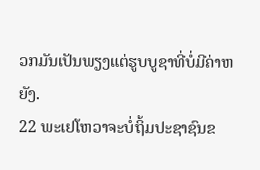ວກມັນເປັນພຽງແຕ່ຮູບບູຊາທີ່ບໍ່ມີຄ່າຫຍັງ.
22 ພະເຢໂຫວາຈະບໍ່ຖິ້ມປະຊາຊົນຂ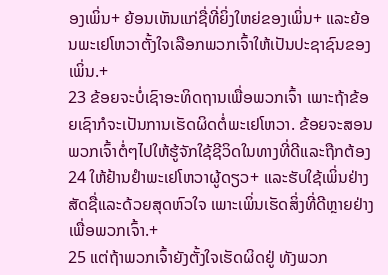ອງເພິ່ນ+ ຍ້ອນເຫັນແກ່ຊື່ທີ່ຍິ່ງໃຫຍ່ຂອງເພິ່ນ+ ແລະຍ້ອນພະເຢໂຫວາຕັ້ງໃຈເລືອກພວກເຈົ້າໃຫ້ເປັນປະຊາຊົນຂອງເພິ່ນ.+
23 ຂ້ອຍຈະບໍ່ເຊົາອະທິດຖານເພື່ອພວກເຈົ້າ ເພາະຖ້າຂ້ອຍເຊົາກໍຈະເປັນການເຮັດຜິດຕໍ່ພະເຢໂຫວາ. ຂ້ອຍຈະສອນພວກເຈົ້າຕໍ່ໆໄປໃຫ້ຮູ້ຈັກໃຊ້ຊີວິດໃນທາງທີ່ດີແລະຖືກຕ້ອງ
24 ໃຫ້ຢ້ານຢຳພະເຢໂຫວາຜູ້ດຽວ+ ແລະຮັບໃຊ້ເພິ່ນຢ່າງສັດຊື່ແລະດ້ວຍສຸດຫົວໃຈ ເພາະເພິ່ນເຮັດສິ່ງທີ່ດີຫຼາຍຢ່າງເພື່ອພວກເຈົ້າ.+
25 ແຕ່ຖ້າພວກເຈົ້າຍັງຕັ້ງໃຈເຮັດຜິດຢູ່ ທັງພວກ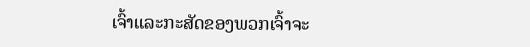ເຈົ້າແລະກະສັດຂອງພວກເຈົ້າຈະ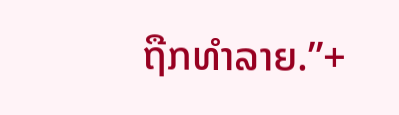ຖືກທຳລາຍ.”+